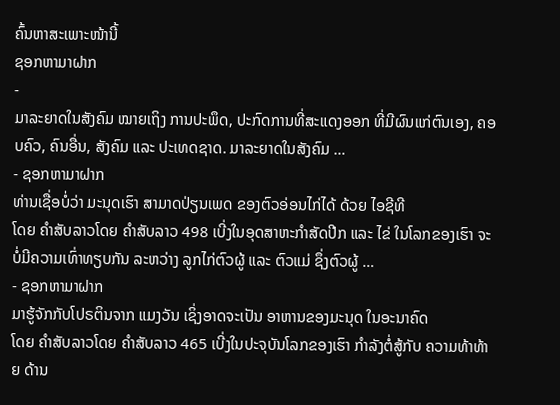ຄົ້ນຫາສະເພາະໜ້ານີ້
ຊອກຫາມາຝາກ
-
ມາລະຍາດໃນສັງຄົມ ໝາຍເຖິງ ການປະພຶດ, ປະກົດການທີ່ສະແດງອອກ ທີ່ມີຜົນແກ່ຕົນເອງ, ຄອບຄົວ, ຄົນອື່ນ, ສັງຄົມ ແລະ ປະເທດຊາດ. ມາລະຍາດໃນສັງຄົມ …
- ຊອກຫາມາຝາກ
ທ່ານເຊື່ອບໍ່ວ່າ ມະນຸດເຮົາ ສາມາດປ່ຽນເພດ ຂອງຕົວອ່ອນໄກ່ໄດ້ ດ້ວຍ ໄອຊີທີ
ໂດຍ ຄໍາສັບລາວໂດຍ ຄໍາສັບລາວ 498 ເບີ່ງໃນອຸດສາຫະກຳສັດປີກ ແລະ ໄຂ່ ໃນໂລກຂອງເຮົາ ຈະບໍ່ມີຄວາມເທົ່າທຽບກັນ ລະຫວ່າງ ລູກໄກ່ຕົວຜູ້ ແລະ ຕົວແມ່ ຊຶ່ງຕົວຜູ້ …
- ຊອກຫາມາຝາກ
ມາຮູ້ຈັກກັບໂປຣຕິນຈາກ ແມງວັນ ເຊິ່ງອາດຈະເປັນ ອາຫານຂອງມະນຸດ ໃນອະນາຄົດ
ໂດຍ ຄໍາສັບລາວໂດຍ ຄໍາສັບລາວ 465 ເບີ່ງໃນປະຈຸບັນໂລກຂອງເຮົາ ກຳລັງຕໍ່ສູ້ກັບ ຄວາມທ້າທ້າຍ ດ້ານ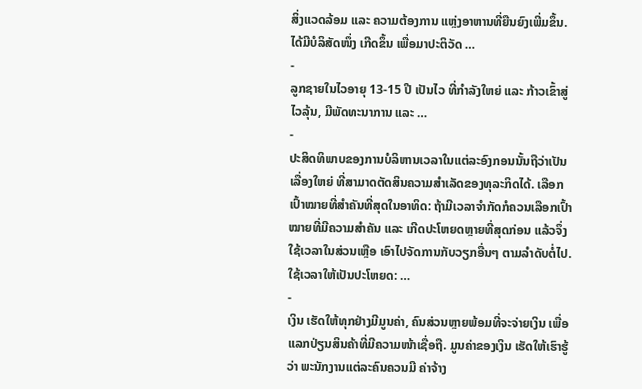ສິ່ງແວດລ້ອມ ແລະ ຄວາມຕ້ອງການ ແຫຼ່ງອາຫານທີ່ຍືນຍົງເພີ່ມຂຶ້ນ. ໄດ້ມີບໍລິສັດໜຶ່ງ ເກີດຂຶ້ນ ເພື່ອມາປະຕິວັດ …
-
ລູກຊາຍໃນໄວອາຍຸ 13-15 ປີ ເປັນໄວ ທີ່ກໍາລັງໃຫຍ່ ແລະ ກ້າວເຂົ້າສູ່ ໄວລຸ້ນ, ມີພັດທະນາການ ແລະ …
-
ປະສິດທິພາບຂອງການບໍລິຫານເວລາໃນແຕ່ລະອົງກອນນັ້ນຖືວ່າເປັນເລື່ອງໃຫຍ່ ທີ່ສາມາດຕັດສິນຄວາມສຳເລັດຂອງທຸລະກິດໄດ້. ເລືອກເປົ້າໝາຍທີ່ສຳຄັນທີ່ສຸດໃນອາທິດ: ຖ້າມີເວລາຈຳກັດກໍຄວນເລືອກເປົ້າໝາຍທີ່ມີຄວາມສຳຄັນ ແລະ ເກີດປະໂຫຍດຫຼາຍທີ່ສຸດກ່ອນ ແລ້ວຈຶ່ງໃຊ້ເວລາໃນສ່ວນເຫຼືອ ເອົາໄປຈັດການກັບວຽກອື່ນໆ ຕາມລຳດັບຕໍ່ໄປ. ໃຊ້ເວລາໃຫ້ເປັນປະໂຫຍດ: …
-
ເງິນ ເຮັດໃຫ້ທຸກຢ່າງມີມູນຄ່າ, ຄົນສ່ວນຫຼາຍພ້ອມທີ່ຈະຈ່າຍເງິນ ເພື່ອແລກປ່ຽນສິນຄ້າທີ່ມີຄວາມໜ້າເຊື່ອຖື. ມູນຄ່າຂອງເງິນ ເຮັດໃຫ້ເຮົາຮູ້ວ່າ ພະນັກງານແຕ່ລະຄົນຄວນມີ ຄ່າຈ້າງ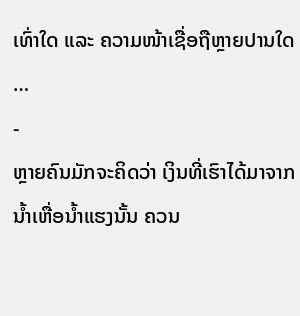ເທົ່າໃດ ແລະ ຄວາມໜ້າເຊື່ອຖືຫຼາຍປານໃດ …
-
ຫຼາຍຄົນມັກຈະຄິດວ່າ ເງິນທີ່ເຮົາໄດ້ມາຈາກນໍ້າເຫື່ອນໍ້າແຮງນັ້ນ ຄວນ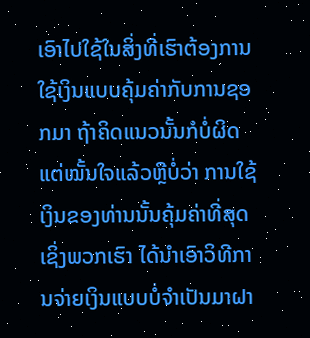ເອົາໄປໃຊ້ໃນສິ່ງທີ່ເຮົາຕ້ອງການ ໃຊ້ເງິນແບບຄຸ້ມຄ່າກັບການຊອກມາ ຖ້າຄິດແນວນັ້ນກໍບໍ່ຜິດ ແຕ່ໝັ້ນໃຈແລ້ວຫຼືບໍ່ວ່າ ການໃຊ້ເງິນຂອງທ່ານນັ້ນຄຸ້ມຄ່າທີ່ສຸດ ເຊິ່ງພວກເຮົາ ໄດ້ນຳເອົາວິທີການຈ່າຍເງິນແບບບໍ່ຈຳເປັນມາຝາ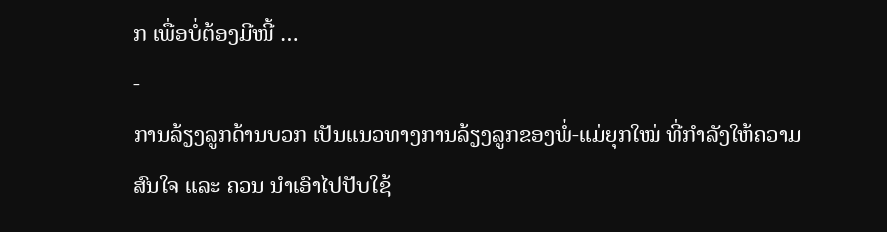ກ ເພື່ອບໍ່ຕ້ອງມີໜີ້ …
-
ການລ້ຽງລູກດ້ານບວກ ເປັນແນວທາງການລ້ຽງລູກຂອງພໍ່-ແມ່ຍຸກໃໝ່ ທີ່ກໍາລັງໃຫ້ຄວາມສົນໃຈ ແລະ ຄວນ ນໍາເອົາໄປປັບໃຊ້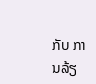ກັບ ການລ້ຽ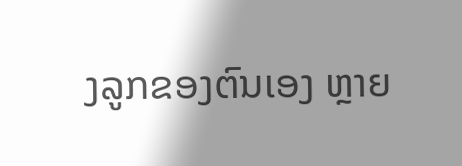ງລູກຂອງຕົນເອງ ຫຼາຍ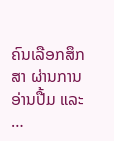ຄົນເລືອກສຶກສາ ຜ່ານການອ່ານປື້ມ ແລະ …